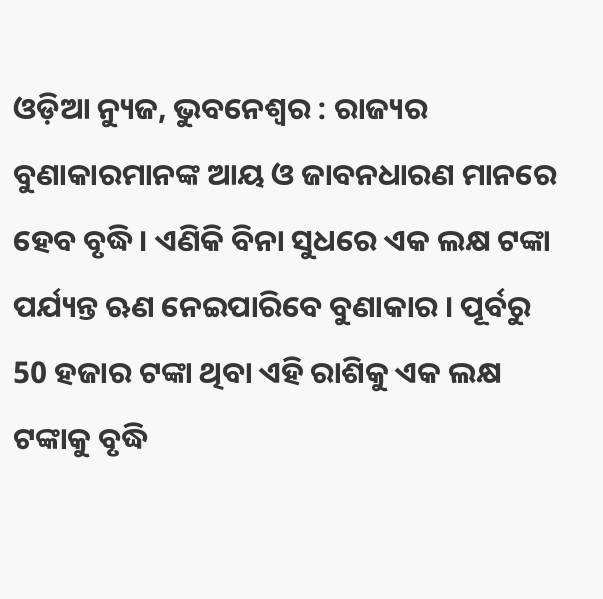ଓଡ଼ିଆ ନ୍ୟୁଜ, ଭୁବନେଶ୍ୱର : ରାଜ୍ୟର ବୁଣାକାରମାନଙ୍କ ଆୟ ଓ ଜାବନଧାରଣ ମାନରେ ହେବ ବୃଦ୍ଧି । ଏଣିକି ବିନା ସୁଧରେ ଏକ ଲକ୍ଷ ଟଙ୍କା ପର୍ଯ୍ୟନ୍ତ ଋଣ ନେଇପାରିବେ ବୁଣାକାର । ପୂର୍ବରୁ 50 ହଜାର ଟଙ୍କା ଥିବା ଏହି ରାଶିକୁ ଏକ ଲକ୍ଷ ଟଙ୍କାକୁ ବୃଦ୍ଧି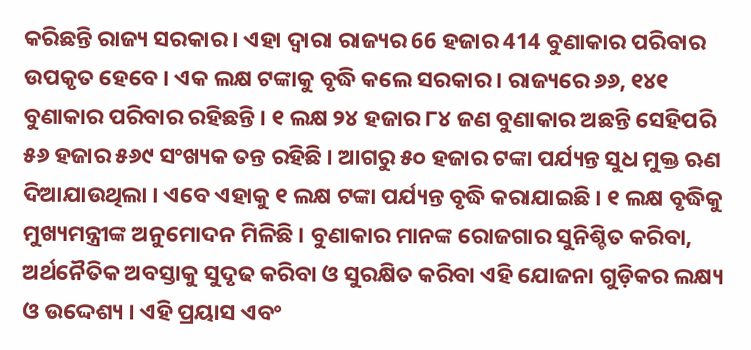କରିଛନ୍ତି ରାଜ୍ୟ ସରକାର । ଏହା ଦ୍ୱାରା ରାଜ୍ୟର 66 ହଜାର 414 ବୁଣାକାର ପରିବାର ଉପକୃତ ହେବେ । ଏକ ଲକ୍ଷ ଟଙ୍କାକୁ ବୃଦ୍ଧି କଲେ ସରକାର । ରାଜ୍ୟରେ ୬୬, ୧୪୧ ବୁଣାକାର ପରିବାର ରହିଛନ୍ତି । ୧ ଲକ୍ଷ ୨୪ ହଜାର ୮୪ ଜଣ ବୁଣାକାର ଅଛନ୍ତି ସେହିପରି ୫୬ ହଜାର ୫୬୯ ସଂଖ୍ୟକ ତନ୍ତ ରହିଛି । ଆଗରୁ ୫୦ ହଜାର ଟଙ୍କା ପର୍ଯ୍ୟନ୍ତ ସୁଧ ମୁକ୍ତ ଋଣ ଦିଆଯାଉଥିଲା । ଏବେ ଏହାକୁ ୧ ଲକ୍ଷ ଟଙ୍କା ପର୍ଯ୍ୟନ୍ତ ବୃଦ୍ଧି କରାଯାଇଛି । ୧ ଲକ୍ଷ ବୃଦ୍ଧିକୁ ମୁଖ୍ୟମନ୍ତ୍ରୀଙ୍କ ଅନୁମୋଦନ ମିଳିଛି । ବୁଣାକାର ମାନଙ୍କ ରୋଜଗାର ସୁନିଶ୍ଚିତ କରିବା, ଅର୍ଥନୈତିକ ଅବସ୍ତାକୁ ସୁଦୃଢ କରିବା ଓ ସୁରକ୍ଷିତ କରିବା ଏହି ଯୋଜନା ଗୁଡ଼ିକର ଲକ୍ଷ୍ୟ ଓ ଉଦ୍ଦେଶ୍ୟ । ଏହି ପ୍ରୟାସ ଏବଂ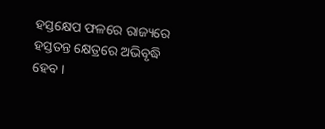ହସ୍ତକ୍ଷେପ ଫଳରେ ରାଜ୍ୟରେ ହସ୍ତତନ୍ତ କ୍ଷେତ୍ରରେ ଅଭିବୃଦ୍ଧି ହେବ ।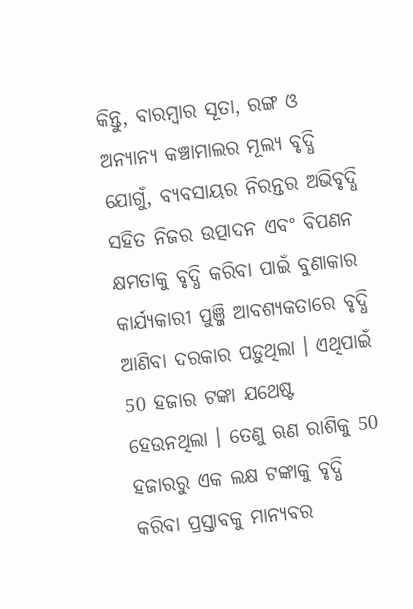କିନ୍ତୁ, ବାରମ୍ବାର ସୂତା, ରଙ୍ଗ ଓ ଅନ୍ୟାନ୍ୟ କଞ୍ଚାମାଲର ମୂଲ୍ୟ ବୃଦ୍ଧି ଯୋଗୁଁ, ବ୍ୟବସାୟର ନିରନ୍ତର ଅଭିବୃଦ୍ଧି ସହିତ ନିଜର ଉତ୍ପାଦନ ଏବଂ ବିପଣନ କ୍ଷମତାକୁ ବୃଦ୍ଧି କରିବା ପାଇଁ ବୁଣାକାର କାର୍ଯ୍ୟକାରୀ ପୁଞ୍ଜି ଆବଶ୍ୟକତାରେ ବୃଦ୍ଧି ଆଣିବା ଦରକାର ପଡ଼ୁଥିଲା । ଏଥିପାଇଁ 50 ହଜାର ଟଙ୍କା ଯଥେଷ୍ଟ ହେଉନଥିଲା । ତେଣୁ ଋଣ ରାଶିକୁ 50 ହଜାରରୁ ଏକ ଲକ୍ଷ ଟଙ୍କାକୁ ବୃଦ୍ଧି କରିବା ପ୍ରସ୍ତାବକୁ ମାନ୍ୟବର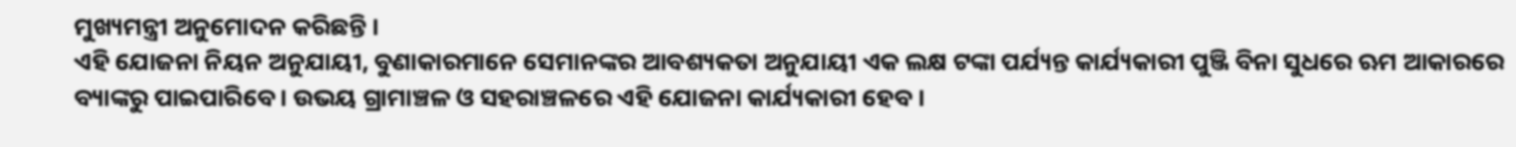ମୁଖ୍ୟମନ୍ତ୍ରୀ ଅନୁମୋଦନ କରିଛନ୍ତି ।
ଏହି ଯୋଜନା ନିୟନ ଅନୁଯାୟୀ, ବୁଣାକାରମାନେ ସେମାନଙ୍କର ଆବଶ୍ୟକତା ଅନୁଯାୟୀ ଏକ ଲକ୍ଷ ଟଙ୍କା ପର୍ଯ୍ୟନ୍ତ କାର୍ଯ୍ୟକାରୀ ପୁଞ୍ଜି ବିନା ସୁଧରେ ଋମ ଆକାରରେ ବ୍ୟାଙ୍କରୁ ପାଇପାରିବେ । ଉଭୟ ଗ୍ରାମାଞ୍ଚଳ ଓ ସହରାଞ୍ଚଳରେ ଏହି ଯୋଜନା କାର୍ଯ୍ୟକାରୀ ହେବ ।